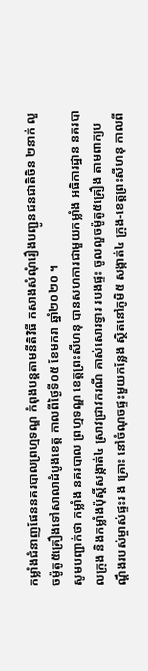កម្លាំងជំនាញផែននគរបាលព្រហ្មទណ្ឌ កំពុងបន្តតាមនីតិវិធី កសាងសំណុំរឿងបញ្ជូនជនជាតិចិន ២នាក់ លួចម៉ូតូ៥គ្រឿងទៅសាលាដំបូងខេត្ត កាលពីថ្ងៃទី០៥ ខែមករា ឆ្នាំ២០២០ ។
សូមបញ្ជាក់ថា កម្លាំង នគរបាល ព្រហ្មទណ្ឌ ខេត្តព្រះសីហនុ បានសហការជាមួយកម្លាំង អធិការដ្ឋាន នគរបាលក្រុង និងកម្លាំងប៉ុស្តិ៍សង្កាត់៤ ស្រាវជ្រាវករណី គាស់សោរទ្វារ របងផ្ទះ ចូលលួចម៉ូតូ៥គ្រឿង តាមពាក្យបណ្តឹងរបស់ម្ចាស់ផ្ទះរ ង គ្រោះ នៅចំណុចផ្ទះមួយកន្លែង ស្ថិតនៅភូមិ៥ សង្កាត់៤ ក្រុង-ខេត្តព្រះសីហនុ កាលពី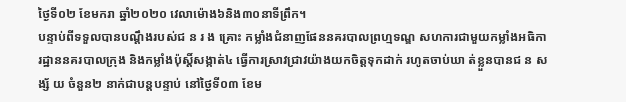ថ្ងៃទី០២ ខែមករា ឆ្នាំ២០២០ វេលាម៉ោង៦និង៣០នាទីព្រឹក។
បន្ទាប់ពីទទួលបានបណ្តឹងរបស់ជ ន រ ង គ្រោះ កម្លាំងជំនាញផែននគរបាលព្រហ្មទណ្ឌ សហការជាមួយកម្លាំងអធិការដ្ឋាននគរបាលក្រុង និងកម្លាំងប៉ុស្តិ៍សង្កាត់៤ ធ្វើការស្រាវជ្រាវយ៉ាងយកចិត្តទុកដាក់ រហូតចាប់ឃា ត់ខ្លួនបានជ ន សង្ស័ យ ចំនួន២ នាក់ជាបន្តបន្ទាប់ នៅថ្ងៃទី០៣ ខែម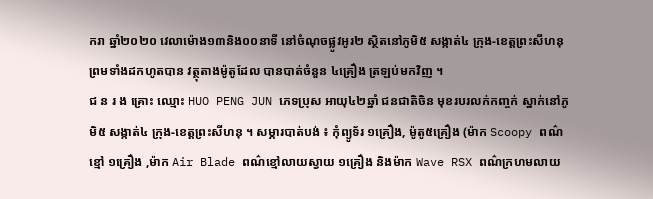ករា ឆ្នាំ២០២០ វេលាម៉ោង១៣និង០០នាទី នៅចំណុចផ្លូវអូរ២ ស្ថិតនៅភូមិ៥ សង្កាត់៤ ក្រុង-ខេត្តព្រះសីហនុ ព្រមទាំងដកហូតបាន វត្ថុតាងម៉ូតូដែល បានបាត់ចំនួន ៤គ្រឿង ត្រឡប់មកវិញ ។
ជ ន រ ង គ្រោះ ឈ្មោះ HUO PENG JUN ភេទប្រុស អាយុ៤២ឆ្នាំ ជនជាតិចិន មុខរបរលក់កញ្ចក់ ស្នាក់នៅភូមិ៥ សង្កាត់៤ ក្រុង-ខេត្តព្រះសីហនុ ។ សម្ភារបាត់បង់ ៖ កុំព្យូទ័រ ១គ្រឿង, ម៉ូតូ៥គ្រឿង (ម៉ាក Scoopy ពណ៌ខ្មៅ ១គ្រឿង ,ម៉ាក Air Blade ពណ៌ខ្មៅលាយស្វាយ ១គ្រឿង និងម៉ាក Wave RSX ពណ៌ក្រហមលាយ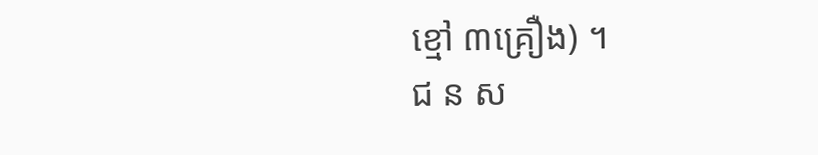ខ្មៅ ៣គ្រឿង) ។
ជ ន ស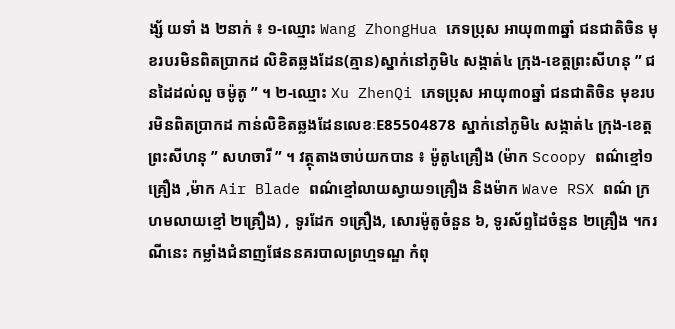ង្ស័ យទាំ ង ២នាក់ ៖ ១-ឈ្មោះ Wang ZhongHua ភេទប្រុស អាយុ៣៣ឆ្នាំ ជនជាតិចិន មុខរបរមិនពិតប្រាកដ លិខិតឆ្លងដែន(គ្មាន)ស្នាក់នៅភូមិ៤ សង្កាត់៤ ក្រុង-ខេត្តព្រះសីហនុ ” ជនដៃដល់លួ ចម៉ូតូ ” ។ ២-ឈ្មោះ Xu ZhenQi ភេទប្រុស អាយុ៣០ឆ្នាំ ជនជាតិចិន មុខរបរមិនពិតប្រាកដ កាន់លិខិតឆ្លងដែនលេខៈE85504878 ស្នាក់នៅភូមិ៤ សង្កាត់៤ ក្រុង-ខេត្តព្រះសីហនុ ” សហចារី ” ។ វត្ថុតាងចាប់យកបាន ៖ ម៉ូតូ៤គ្រឿង (ម៉ាក Scoopy ពណ៌ខ្មៅ១គ្រឿង ,ម៉ាក Air Blade ពណ៌ខ្មៅលាយស្វាយ១គ្រឿង និងម៉ាក Wave RSX ពណ៌ ក្រហមលាយខ្មៅ ២គ្រឿង) , ទូរដែក ១គ្រឿង, សោរម៉ូតូចំនួន ៦, ទូរស័ព្ទដៃចំនួន ២គ្រឿង ។ករណីនេះ កម្លាំងជំនាញផែននគរបាលព្រហ្មទណ្ឌ កំពុ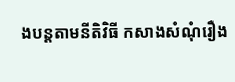ងបន្តតាមនីតិវិធី កសាងសំណុំរឿង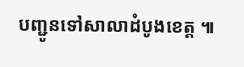បញ្ជូនទៅសាលាដំបូងខេត្ត ៕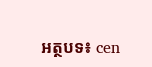អត្ថបទ៖ cen